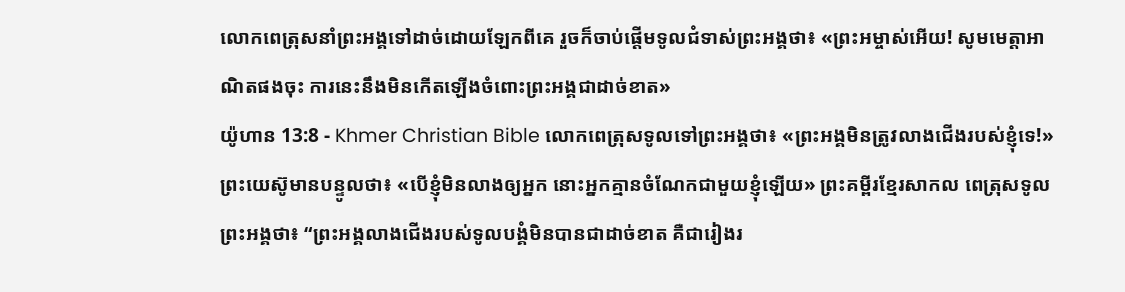លោកពេត្រុសនាំព្រះអង្គទៅដាច់ដោយឡែកពីគេ រួចក៏ចាប់ផ្ដើមទូលជំទាស់ព្រះអង្គថា៖ «ព្រះអម្ចាស់អើយ! សូមមេត្ដាអាណិតផងចុះ ការនេះនឹងមិនកើតឡើងចំពោះព្រះអង្គជាដាច់ខាត»
យ៉ូហាន 13:8 - Khmer Christian Bible លោកពេត្រុសទូលទៅព្រះអង្គថា៖ «ព្រះអង្គមិនត្រូវលាងជើងរបស់ខ្ញុំទេ!» ព្រះយេស៊ូមានបន្ទូលថា៖ «បើខ្ញុំមិនលាងឲ្យអ្នក នោះអ្នកគ្មានចំណែកជាមួយខ្ញុំឡើយ» ព្រះគម្ពីរខ្មែរសាកល ពេត្រុសទូលព្រះអង្គថា៖ “ព្រះអង្គលាងជើងរបស់ទូលបង្គំមិនបានជាដាច់ខាត គឺជារៀងរ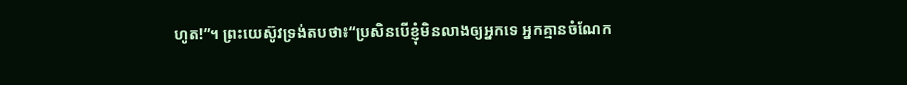ហូត!”។ ព្រះយេស៊ូវទ្រង់តបថា៖“ប្រសិនបើខ្ញុំមិនលាងឲ្យអ្នកទេ អ្នកគ្មានចំណែក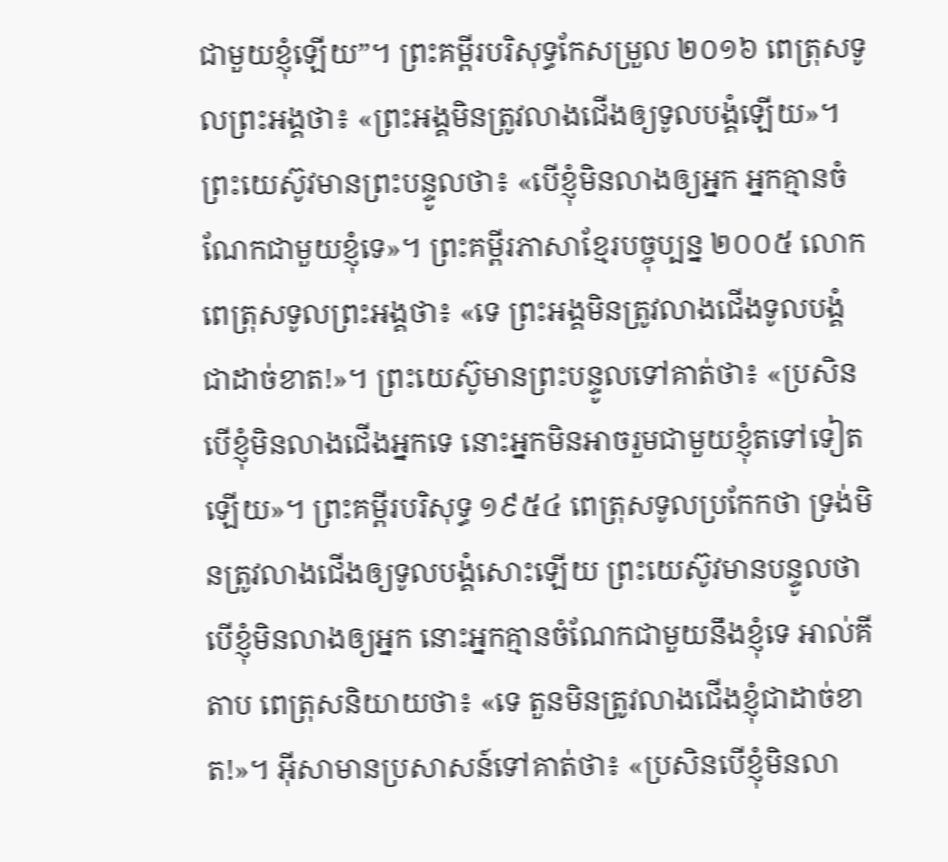ជាមួយខ្ញុំឡើយ”។ ព្រះគម្ពីរបរិសុទ្ធកែសម្រួល ២០១៦ ពេត្រុសទូលព្រះអង្គថា៖ «ព្រះអង្គមិនត្រូវលាងជើងឲ្យទូលបង្គំឡើយ»។ ព្រះយេស៊ូវមានព្រះបន្ទូលថា៖ «បើខ្ញុំមិនលាងឲ្យអ្នក អ្នកគ្មានចំណែកជាមួយខ្ញុំទេ»។ ព្រះគម្ពីរភាសាខ្មែរបច្ចុប្បន្ន ២០០៥ លោកពេត្រុសទូលព្រះអង្គថា៖ «ទេ ព្រះអង្គមិនត្រូវលាងជើងទូលបង្គំជាដាច់ខាត!»។ ព្រះយេស៊ូមានព្រះបន្ទូលទៅគាត់ថា៖ «ប្រសិនបើខ្ញុំមិនលាងជើងអ្នកទេ នោះអ្នកមិនអាចរួមជាមួយខ្ញុំតទៅទៀតឡើយ»។ ព្រះគម្ពីរបរិសុទ្ធ ១៩៥៤ ពេត្រុសទូលប្រកែកថា ទ្រង់មិនត្រូវលាងជើងឲ្យទូលបង្គំសោះឡើយ ព្រះយេស៊ូវមានបន្ទូលថា បើខ្ញុំមិនលាងឲ្យអ្នក នោះអ្នកគ្មានចំណែកជាមួយនឹងខ្ញុំទេ អាល់គីតាប ពេត្រុសនិយាយថា៖ «ទេ តួនមិនត្រូវលាងជើងខ្ញុំជាដាច់ខាត!»។ អ៊ីសាមានប្រសាសន៍ទៅគាត់ថា៖ «ប្រសិនបើខ្ញុំមិនលា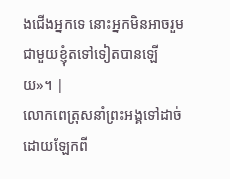ងជើងអ្នកទេ នោះអ្នកមិនអាចរួមជាមួយខ្ញុំតទៅទៀតបានឡើយ»។ |
លោកពេត្រុសនាំព្រះអង្គទៅដាច់ដោយឡែកពី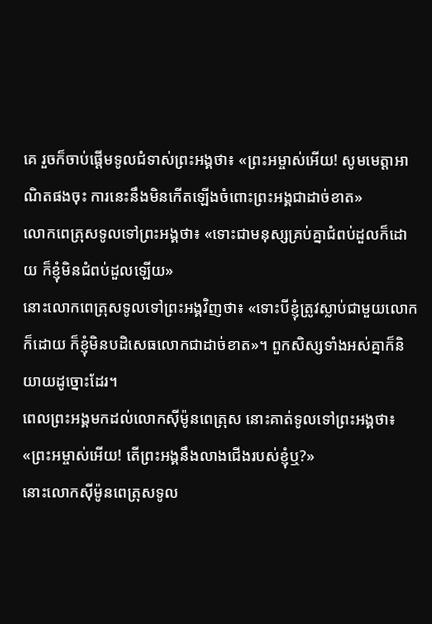គេ រួចក៏ចាប់ផ្ដើមទូលជំទាស់ព្រះអង្គថា៖ «ព្រះអម្ចាស់អើយ! សូមមេត្ដាអាណិតផងចុះ ការនេះនឹងមិនកើតឡើងចំពោះព្រះអង្គជាដាច់ខាត»
លោកពេត្រុសទូលទៅព្រះអង្គថា៖ «ទោះជាមនុស្សគ្រប់គ្នាជំពប់ដួលក៏ដោយ ក៏ខ្ញុំមិនជំពប់ដួលឡើយ»
នោះលោកពេត្រុសទូលទៅព្រះអង្គវិញថា៖ «ទោះបីខ្ញុំត្រូវស្លាប់ជាមួយលោកក៏ដោយ ក៏ខ្ញុំមិនបដិសេធលោកជាដាច់ខាត»។ ពួកសិស្សទាំងអស់គ្នាក៏និយាយដូច្នោះដែរ។
ពេលព្រះអង្គមកដល់លោកស៊ីម៉ូនពេត្រុស នោះគាត់ទូលទៅព្រះអង្គថា៖ «ព្រះអម្ចាស់អើយ! តើព្រះអង្គនឹងលាងជើងរបស់ខ្ញុំឬ?»
នោះលោកស៊ីម៉ូនពេត្រុសទូល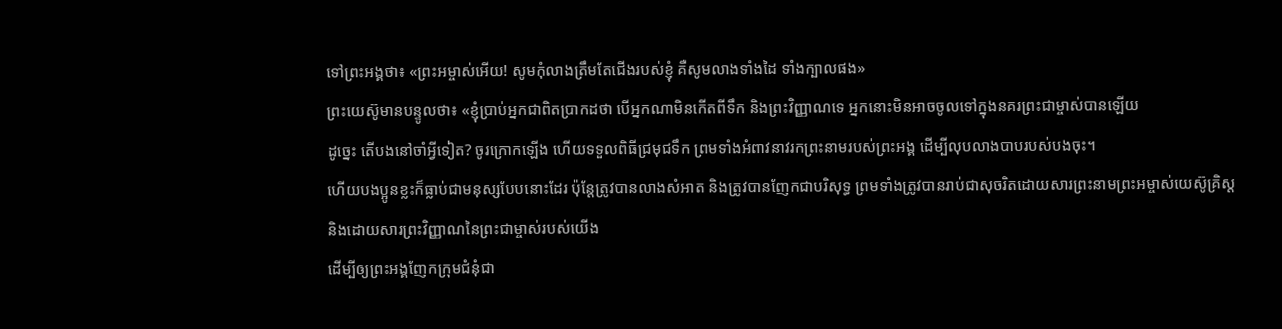ទៅព្រះអង្គថា៖ «ព្រះអម្ចាស់អើយ! សូមកុំលាងត្រឹមតែជើងរបស់ខ្ញុំ គឺសូមលាងទាំងដៃ ទាំងក្បាលផង»
ព្រះយេស៊ូមានបន្ទូលថា៖ «ខ្ញុំប្រាប់អ្នកជាពិតប្រាកដថា បើអ្នកណាមិនកើតពីទឹក និងព្រះវិញ្ញាណទេ អ្នកនោះមិនអាចចូលទៅក្នុងនគរព្រះជាម្ចាស់បានឡើយ
ដូច្នេះ តើបងនៅចាំអ្វីទៀត? ចូរក្រោកឡើង ហើយទទួលពិធីជ្រមុជទឹក ព្រមទាំងអំពាវនាវរកព្រះនាមរបស់ព្រះអង្គ ដើម្បីលុបលាងបាបរបស់បងចុះ។
ហើយបងប្អូនខ្លះក៏ធ្លាប់ជាមនុស្សបែបនោះដែរ ប៉ុន្ដែត្រូវបានលាងសំអាត និងត្រូវបានញែកជាបរិសុទ្ធ ព្រមទាំងត្រូវបានរាប់ជាសុចរិតដោយសារព្រះនាមព្រះអម្ចាស់យេស៊ូគ្រិស្ដ និងដោយសារព្រះវិញ្ញាណនៃព្រះជាម្ចាស់របស់យើង
ដើម្បីឲ្យព្រះអង្គញែកក្រុមជំនុំជា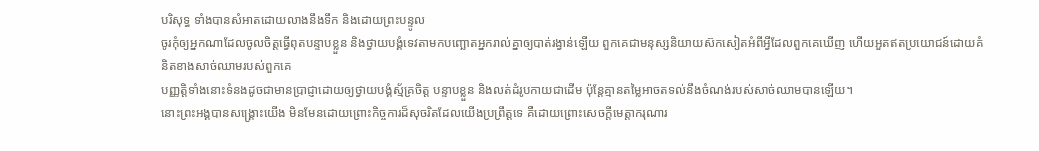បរិសុទ្ធ ទាំងបានសំអាតដោយលាងនឹងទឹក និងដោយព្រះបន្ទូល
ចូរកុំឲ្យអ្នកណាដែលចូលចិត្ដធ្វើពុតបន្ទាបខ្លួន និងថ្វាយបង្គំទេវតាមកបញ្ឆោតអ្នករាល់គ្នាឲ្យបាត់រង្វាន់ឡើយ ពួកគេជាមនុស្សនិយាយស៊កសៀតអំពីអ្វីដែលពួកគេឃើញ ហើយអួតឥតប្រយោជន៍ដោយគំនិតខាងសាច់ឈាមរបស់ពួកគេ
បញ្ញត្ដិទាំងនោះទំនងដូចជាមានប្រាជ្ញាដោយឲ្យថ្វាយបង្គំស្ម័គ្រចិត្ដ បន្ទាបខ្លួន និងលត់ដំរូបកាយជាដើម ប៉ុន្ដែគ្មានតម្លៃអាចតទល់នឹងចំណង់របស់សាច់ឈាមបានឡើយ។
នោះព្រះអង្គបានសង្គ្រោះយើង មិនមែនដោយព្រោះកិច្ចការដ៏សុចរិតដែលយើងប្រព្រឹត្តទេ គឺដោយព្រោះសេចក្ដីមេត្តាករុណារ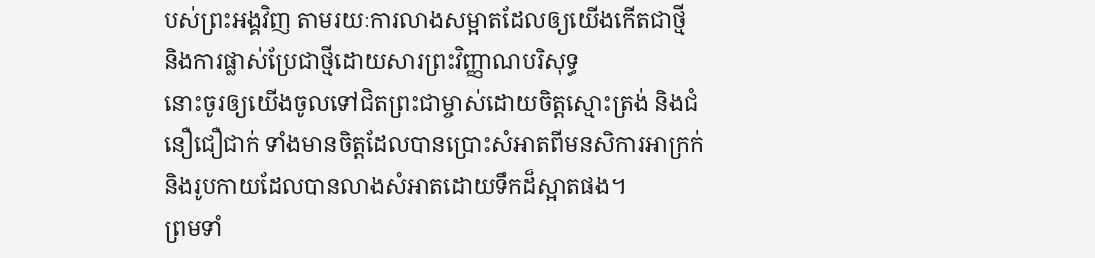បស់ព្រះអង្គវិញ តាមរយៈការលាងសម្អាតដែលឲ្យយើងកើតជាថ្មី និងការផ្លាស់ប្រែជាថ្មីដោយសារព្រះវិញ្ញាណបរិសុទ្ធ
នោះចូរឲ្យយើងចូលទៅជិតព្រះជាម្ចាស់ដោយចិត្ដស្មោះត្រង់ និងជំនឿជឿជាក់ ទាំងមានចិត្ដដែលបានប្រោះសំអាតពីមនសិការអាក្រក់ និងរូបកាយដែលបានលាងសំអាតដោយទឹកដ៏ស្អាតផង។
ព្រមទាំ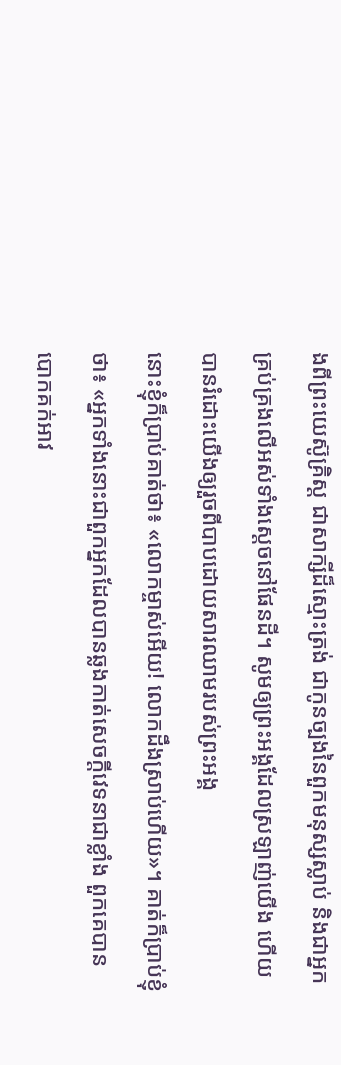ងពីព្រះយេស៊ូគ្រិស្ដ ជាសាក្សីដ៏ស្មោះត្រង់ ជាកូនច្បងនៃពួកមនុស្សស្លាប់ និងជាអ្នកគ្រប់គ្រងលើអស់ទាំងស្ដេចនៅផែនដី។ សូមឲ្យព្រះអង្គដែលស្រឡាញ់យើង ហើយបានរំដោះយើងឲ្យរួចពីបាបដោយសារឈាមរបស់ព្រះអង្គ
នោះខ្ញុំក៏ប្រាប់គាត់ថា៖ «លោកម្ចាស់អើយ! លោកដឹងស្រាប់ហើយ»។ គាត់ក៏ប្រាប់ខ្ញុំថា៖ «អ្នកទាំងនោះជាពួកអ្នកដែលបានឆ្លងកាត់សេចក្ដីវេទនាជាខ្លាំង ពួកគេបានបោកគក់អាវ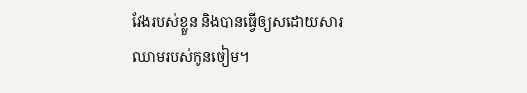វែងរបស់ខ្លួន និងបានធ្វើឲ្យសដោយសារឈាមរបស់កូនចៀម។